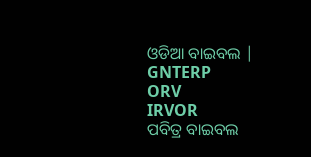ଓଡିଆ ବାଇବଲ |
GNTERP
ORV
IRVOR
ପବିତ୍ର ବାଇବଲ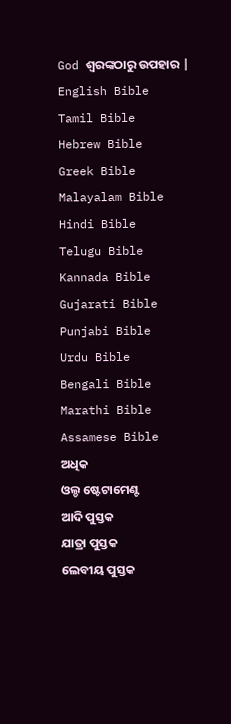God ଶ୍ବରଙ୍କଠାରୁ ଉପହାର |
English Bible
Tamil Bible
Hebrew Bible
Greek Bible
Malayalam Bible
Hindi Bible
Telugu Bible
Kannada Bible
Gujarati Bible
Punjabi Bible
Urdu Bible
Bengali Bible
Marathi Bible
Assamese Bible
ଅଧିକ
ଓଲ୍ଡ ଷ୍ଟେଟାମେଣ୍ଟ
ଆଦି ପୁସ୍ତକ
ଯାତ୍ରା ପୁସ୍ତକ
ଲେବୀୟ ପୁସ୍ତକ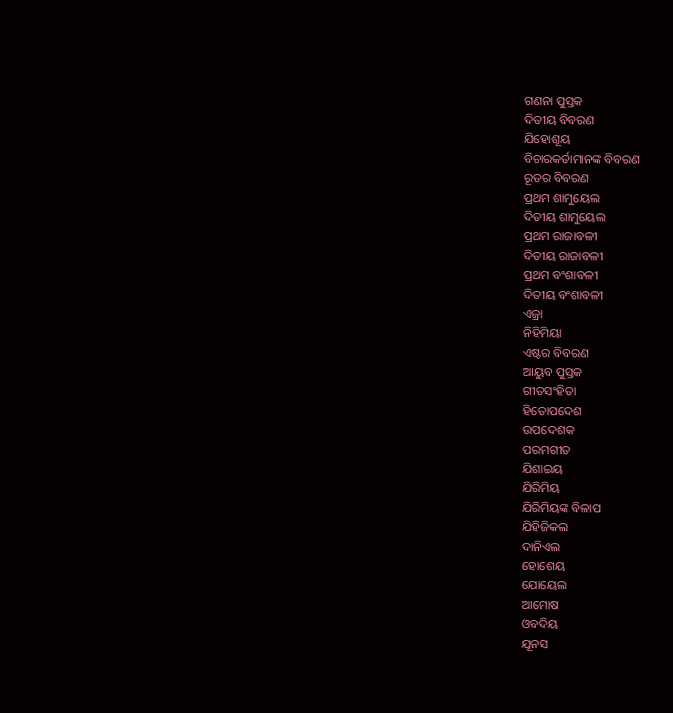ଗଣନା ପୁସ୍ତକ
ଦିତୀୟ ବିବରଣ
ଯିହୋଶୂୟ
ବିଚାରକର୍ତାମାନଙ୍କ ବିବରଣ
ରୂତର ବିବରଣ
ପ୍ରଥମ ଶାମୁୟେଲ
ଦିତୀୟ ଶାମୁୟେଲ
ପ୍ରଥମ ରାଜାବଳୀ
ଦିତୀୟ ରାଜାବଳୀ
ପ୍ରଥମ ବଂଶାବଳୀ
ଦିତୀୟ ବଂଶାବଳୀ
ଏଜ୍ରା
ନିହିମିୟା
ଏଷ୍ଟର ବିବରଣ
ଆୟୁବ ପୁସ୍ତକ
ଗୀତସଂହିତା
ହିତୋପଦେଶ
ଉପଦେଶକ
ପରମଗୀତ
ଯିଶାଇୟ
ଯିରିମିୟ
ଯିରିମିୟଙ୍କ ବିଳାପ
ଯିହିଜିକଲ
ଦାନିଏଲ
ହୋଶେୟ
ଯୋୟେଲ
ଆମୋଷ
ଓବଦିୟ
ଯୂନସ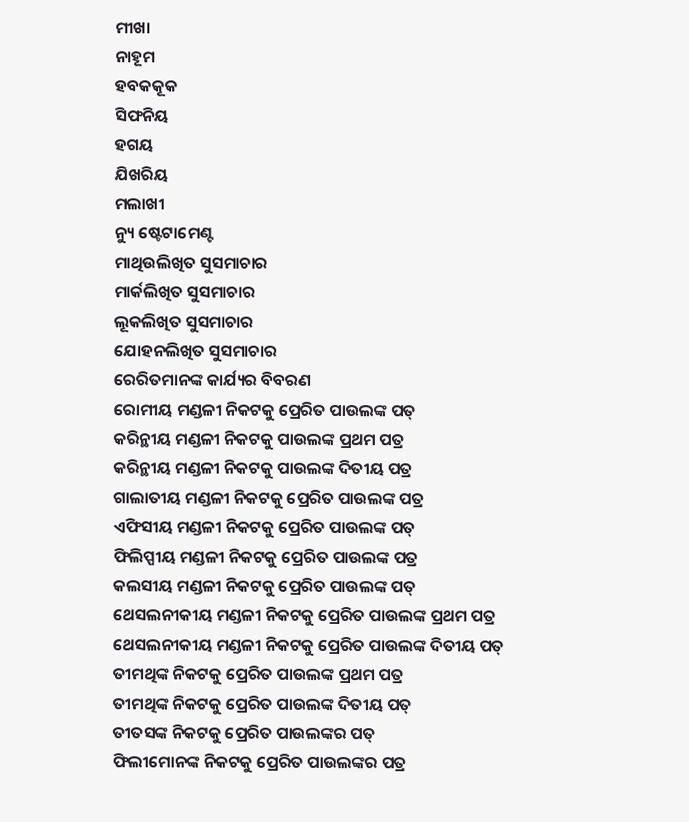ମୀଖା
ନାହୂମ
ହବକକୂକ
ସିଫନିୟ
ହଗୟ
ଯିଖରିୟ
ମଲାଖୀ
ନ୍ୟୁ ଷ୍ଟେଟାମେଣ୍ଟ
ମାଥିଉଲିଖିତ ସୁସମାଚାର
ମାର୍କଲିଖିତ ସୁସମାଚାର
ଲୂକଲିଖିତ ସୁସମାଚାର
ଯୋହନଲିଖିତ ସୁସମାଚାର
ରେରିତମାନଙ୍କ କାର୍ଯ୍ୟର ବିବରଣ
ରୋମୀୟ ମଣ୍ଡଳୀ ନିକଟକୁ ପ୍ରେରିତ ପାଉଲଙ୍କ ପତ୍
କରିନ୍ଥୀୟ ମଣ୍ଡଳୀ ନିକଟକୁ ପାଉଲଙ୍କ ପ୍ରଥମ ପତ୍ର
କରିନ୍ଥୀୟ ମଣ୍ଡଳୀ ନିକଟକୁ ପାଉଲଙ୍କ ଦିତୀୟ ପତ୍ର
ଗାଲାତୀୟ ମଣ୍ଡଳୀ ନିକଟକୁ ପ୍ରେରିତ ପାଉଲଙ୍କ ପତ୍ର
ଏଫିସୀୟ ମଣ୍ଡଳୀ ନିକଟକୁ ପ୍ରେରିତ ପାଉଲଙ୍କ ପତ୍
ଫିଲିପ୍ପୀୟ ମଣ୍ଡଳୀ ନିକଟକୁ ପ୍ରେରିତ ପାଉଲଙ୍କ ପତ୍ର
କଲସୀୟ ମଣ୍ଡଳୀ ନିକଟକୁ ପ୍ରେରିତ ପାଉଲଙ୍କ ପତ୍
ଥେସଲନୀକୀୟ ମଣ୍ଡଳୀ ନିକଟକୁ ପ୍ରେରିତ ପାଉଲଙ୍କ ପ୍ରଥମ ପତ୍ର
ଥେସଲନୀକୀୟ ମଣ୍ଡଳୀ ନିକଟକୁ ପ୍ରେରିତ ପାଉଲଙ୍କ ଦିତୀୟ ପତ୍
ତୀମଥିଙ୍କ ନିକଟକୁ ପ୍ରେରିତ ପାଉଲଙ୍କ ପ୍ରଥମ ପତ୍ର
ତୀମଥିଙ୍କ ନିକଟକୁ ପ୍ରେରିତ ପାଉଲଙ୍କ ଦିତୀୟ ପତ୍
ତୀତସଙ୍କ ନିକଟକୁ ପ୍ରେରିତ ପାଉଲଙ୍କର ପତ୍
ଫିଲୀମୋନଙ୍କ ନିକଟକୁ ପ୍ରେରିତ ପାଉଲଙ୍କର ପତ୍ର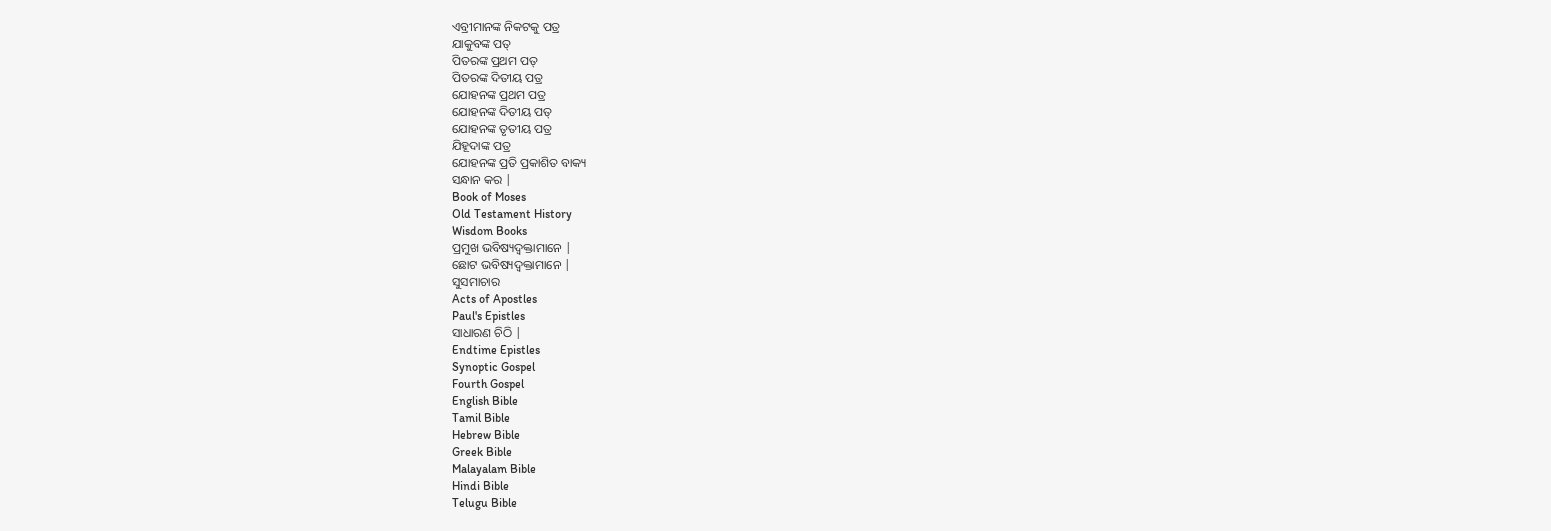ଏବ୍ରୀମାନଙ୍କ ନିକଟକୁ ପତ୍ର
ଯାକୁବଙ୍କ ପତ୍
ପିତରଙ୍କ ପ୍ରଥମ ପତ୍
ପିତରଙ୍କ ଦିତୀୟ ପତ୍ର
ଯୋହନଙ୍କ ପ୍ରଥମ ପତ୍ର
ଯୋହନଙ୍କ ଦିତୀୟ ପତ୍
ଯୋହନଙ୍କ ତୃତୀୟ ପତ୍ର
ଯିହୂଦାଙ୍କ ପତ୍ର
ଯୋହନଙ୍କ ପ୍ରତି ପ୍ରକାଶିତ ବାକ୍ୟ
ସନ୍ଧାନ କର |
Book of Moses
Old Testament History
Wisdom Books
ପ୍ରମୁଖ ଭବିଷ୍ୟଦ୍ବକ୍ତାମାନେ |
ଛୋଟ ଭବିଷ୍ୟଦ୍ବକ୍ତାମାନେ |
ସୁସମାଚାର
Acts of Apostles
Paul's Epistles
ସାଧାରଣ ଚିଠି |
Endtime Epistles
Synoptic Gospel
Fourth Gospel
English Bible
Tamil Bible
Hebrew Bible
Greek Bible
Malayalam Bible
Hindi Bible
Telugu Bible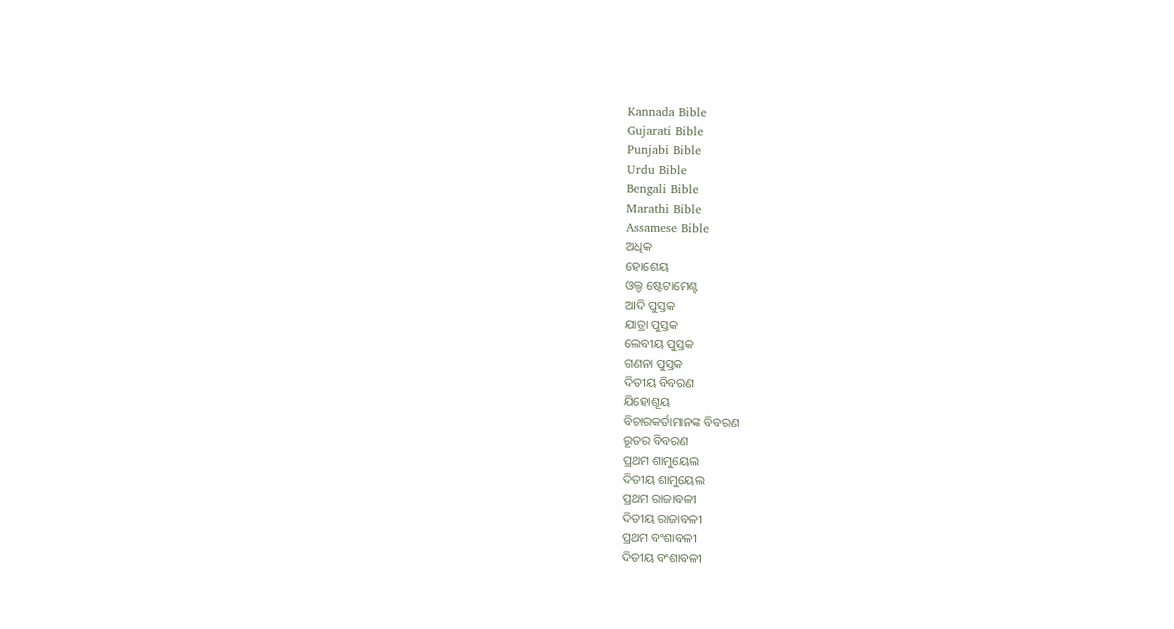Kannada Bible
Gujarati Bible
Punjabi Bible
Urdu Bible
Bengali Bible
Marathi Bible
Assamese Bible
ଅଧିକ
ହୋଶେୟ
ଓଲ୍ଡ ଷ୍ଟେଟାମେଣ୍ଟ
ଆଦି ପୁସ୍ତକ
ଯାତ୍ରା ପୁସ୍ତକ
ଲେବୀୟ ପୁସ୍ତକ
ଗଣନା ପୁସ୍ତକ
ଦିତୀୟ ବିବରଣ
ଯିହୋଶୂୟ
ବିଚାରକର୍ତାମାନଙ୍କ ବିବରଣ
ରୂତର ବିବରଣ
ପ୍ରଥମ ଶାମୁୟେଲ
ଦିତୀୟ ଶାମୁୟେଲ
ପ୍ରଥମ ରାଜାବଳୀ
ଦିତୀୟ ରାଜାବଳୀ
ପ୍ରଥମ ବଂଶାବଳୀ
ଦିତୀୟ ବଂଶାବଳୀ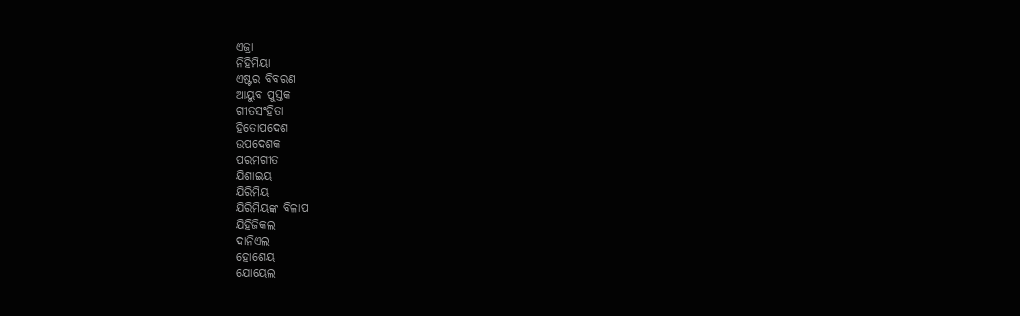ଏଜ୍ରା
ନିହିମିୟା
ଏଷ୍ଟର ବିବରଣ
ଆୟୁବ ପୁସ୍ତକ
ଗୀତସଂହିତା
ହିତୋପଦେଶ
ଉପଦେଶକ
ପରମଗୀତ
ଯିଶାଇୟ
ଯିରିମିୟ
ଯିରିମିୟଙ୍କ ବିଳାପ
ଯିହିଜିକଲ
ଦାନିଏଲ
ହୋଶେୟ
ଯୋୟେଲ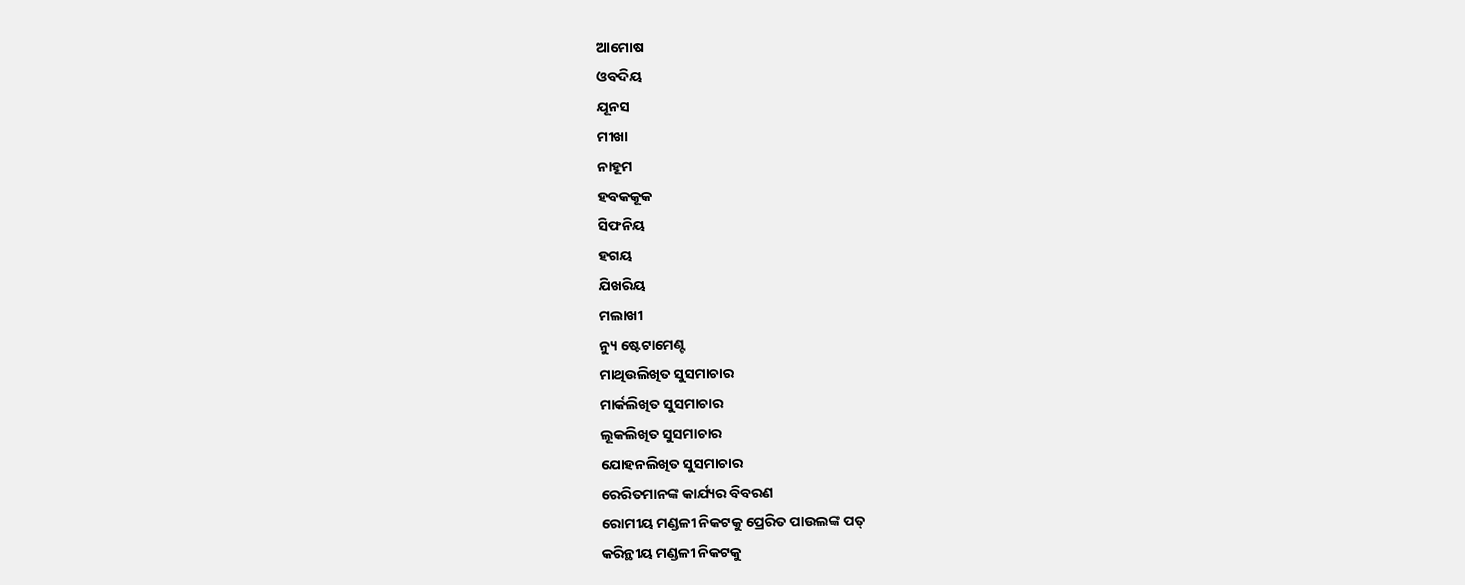ଆମୋଷ
ଓବଦିୟ
ଯୂନସ
ମୀଖା
ନାହୂମ
ହବକକୂକ
ସିଫନିୟ
ହଗୟ
ଯିଖରିୟ
ମଲାଖୀ
ନ୍ୟୁ ଷ୍ଟେଟାମେଣ୍ଟ
ମାଥିଉଲିଖିତ ସୁସମାଚାର
ମାର୍କଲିଖିତ ସୁସମାଚାର
ଲୂକଲିଖିତ ସୁସମାଚାର
ଯୋହନଲିଖିତ ସୁସମାଚାର
ରେରିତମାନଙ୍କ କାର୍ଯ୍ୟର ବିବରଣ
ରୋମୀୟ ମଣ୍ଡଳୀ ନିକଟକୁ ପ୍ରେରିତ ପାଉଲଙ୍କ ପତ୍
କରିନ୍ଥୀୟ ମଣ୍ଡଳୀ ନିକଟକୁ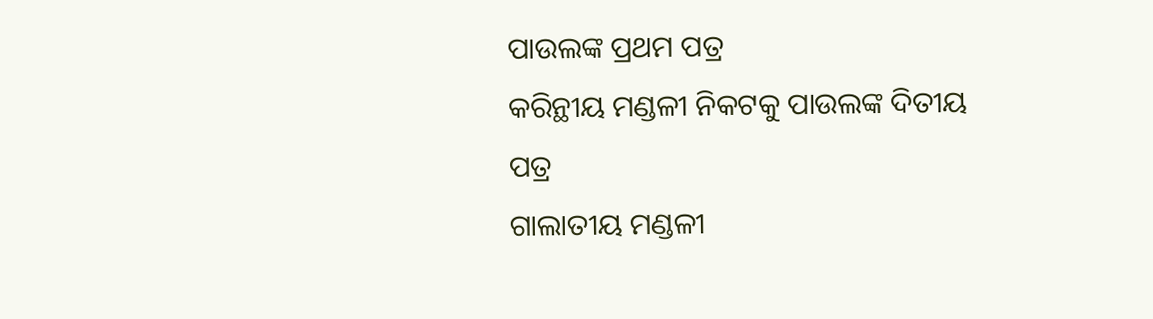ପାଉଲଙ୍କ ପ୍ରଥମ ପତ୍ର
କରିନ୍ଥୀୟ ମଣ୍ଡଳୀ ନିକଟକୁ ପାଉଲଙ୍କ ଦିତୀୟ ପତ୍ର
ଗାଲାତୀୟ ମଣ୍ଡଳୀ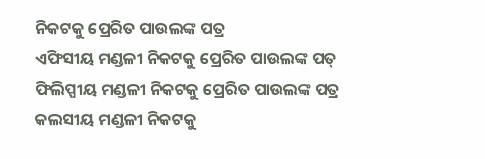ନିକଟକୁ ପ୍ରେରିତ ପାଉଲଙ୍କ ପତ୍ର
ଏଫିସୀୟ ମଣ୍ଡଳୀ ନିକଟକୁ ପ୍ରେରିତ ପାଉଲଙ୍କ ପତ୍
ଫିଲିପ୍ପୀୟ ମଣ୍ଡଳୀ ନିକଟକୁ ପ୍ରେରିତ ପାଉଲଙ୍କ ପତ୍ର
କଲସୀୟ ମଣ୍ଡଳୀ ନିକଟକୁ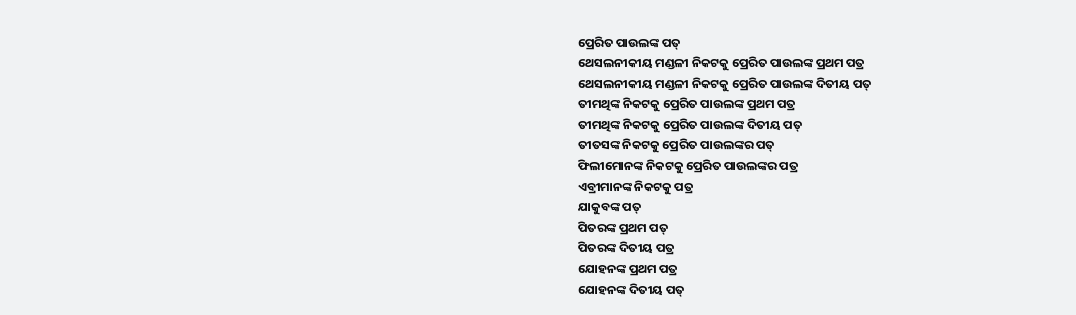ପ୍ରେରିତ ପାଉଲଙ୍କ ପତ୍
ଥେସଲନୀକୀୟ ମଣ୍ଡଳୀ ନିକଟକୁ ପ୍ରେରିତ ପାଉଲଙ୍କ ପ୍ରଥମ ପତ୍ର
ଥେସଲନୀକୀୟ ମଣ୍ଡଳୀ ନିକଟକୁ ପ୍ରେରିତ ପାଉଲଙ୍କ ଦିତୀୟ ପତ୍
ତୀମଥିଙ୍କ ନିକଟକୁ ପ୍ରେରିତ ପାଉଲଙ୍କ ପ୍ରଥମ ପତ୍ର
ତୀମଥିଙ୍କ ନିକଟକୁ ପ୍ରେରିତ ପାଉଲଙ୍କ ଦିତୀୟ ପତ୍
ତୀତସଙ୍କ ନିକଟକୁ ପ୍ରେରିତ ପାଉଲଙ୍କର ପତ୍
ଫିଲୀମୋନଙ୍କ ନିକଟକୁ ପ୍ରେରିତ ପାଉଲଙ୍କର ପତ୍ର
ଏବ୍ରୀମାନଙ୍କ ନିକଟକୁ ପତ୍ର
ଯାକୁବଙ୍କ ପତ୍
ପିତରଙ୍କ ପ୍ରଥମ ପତ୍
ପିତରଙ୍କ ଦିତୀୟ ପତ୍ର
ଯୋହନଙ୍କ ପ୍ରଥମ ପତ୍ର
ଯୋହନଙ୍କ ଦିତୀୟ ପତ୍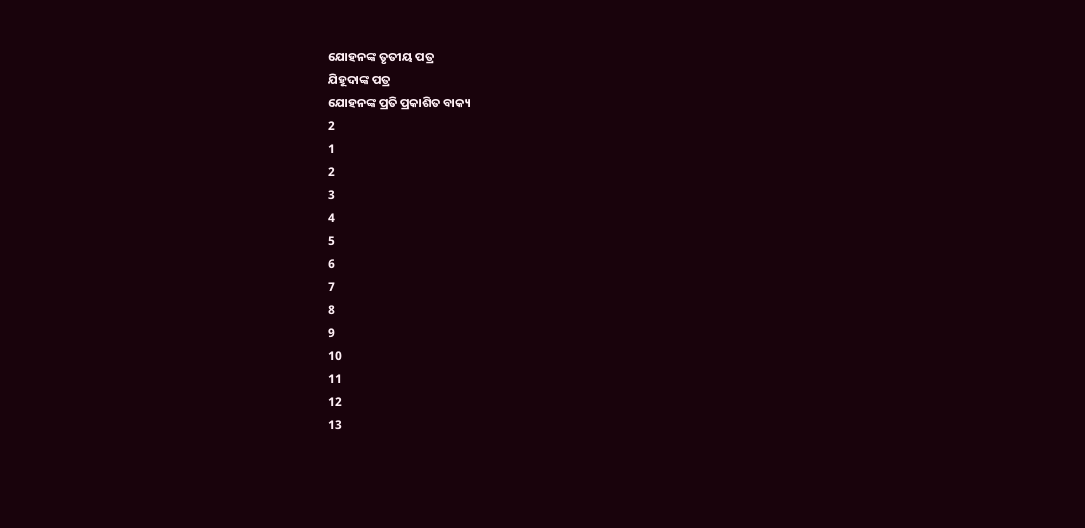ଯୋହନଙ୍କ ତୃତୀୟ ପତ୍ର
ଯିହୂଦାଙ୍କ ପତ୍ର
ଯୋହନଙ୍କ ପ୍ରତି ପ୍ରକାଶିତ ବାକ୍ୟ
2
1
2
3
4
5
6
7
8
9
10
11
12
13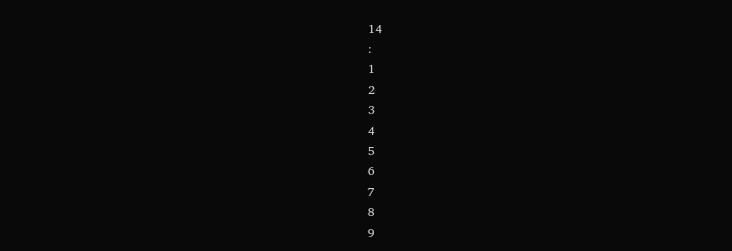14
:
1
2
3
4
5
6
7
8
9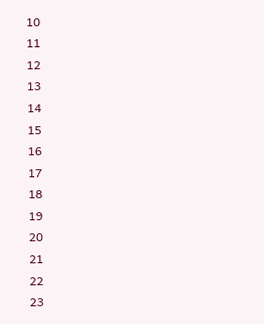10
11
12
13
14
15
16
17
18
19
20
21
22
23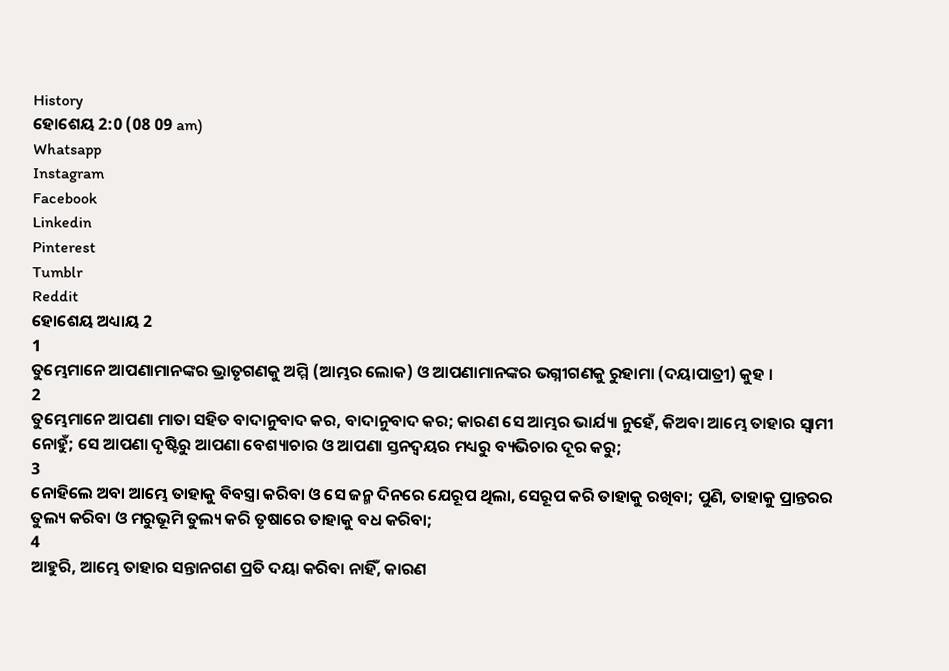History
ହୋଶେୟ 2:0 (08 09 am)
Whatsapp
Instagram
Facebook
Linkedin
Pinterest
Tumblr
Reddit
ହୋଶେୟ ଅଧ୍ୟାୟ 2
1
ତୁମ୍ଭେମାନେ ଆପଣାମାନଙ୍କର ଭ୍ରାତୃଗଣକୁ ଅମ୍ମି (ଆମ୍ଭର ଲୋକ) ଓ ଆପଣାମାନଙ୍କର ଭଗ୍ନୀଗଣକୁ ରୁହାମା (ଦୟାପାତ୍ରୀ) କୁହ ।
2
ତୁମ୍ଭେମାନେ ଆପଣା ମାତା ସହିତ ବାଦାନୁବାଦ କର, ବାଦାନୁବାଦ କର; କାରଣ ସେ ଆମ୍ଭର ଭାର୍ଯ୍ୟା ନୁହେଁ, କିଅବା ଆମ୍ଭେ ତାହାର ସ୍ଵାମୀ ନୋହୁଁ; ସେ ଆପଣା ଦୃଷ୍ଟିରୁ ଆପଣା ବେଶ୍ୟାଚାର ଓ ଆପଣା ସ୍ତନଦ୍ଵୟର ମଧ୍ୟରୁ ବ୍ୟଭିଚାର ଦୂର କରୁ;
3
ନୋହିଲେ ଅବା ଆମ୍ଭେ ତାହାକୁ ବିବସ୍ତ୍ରା କରିବା ଓ ସେ ଜନ୍ମ ଦିନରେ ଯେରୂପ ଥିଲା, ସେରୂପ କରି ତାହାକୁ ରଖିବା; ପୁଣି, ତାହାକୁ ପ୍ରାନ୍ତରର ତୁଲ୍ୟ କରିବା ଓ ମରୁଭୂମି ତୁଲ୍ୟ କରି ତୃଷାରେ ତାହାକୁ ବଧ କରିବା;
4
ଆହୁରି, ଆମ୍ଭେ ତାହାର ସନ୍ତାନଗଣ ପ୍ରତି ଦୟା କରିବା ନାହିଁ, କାରଣ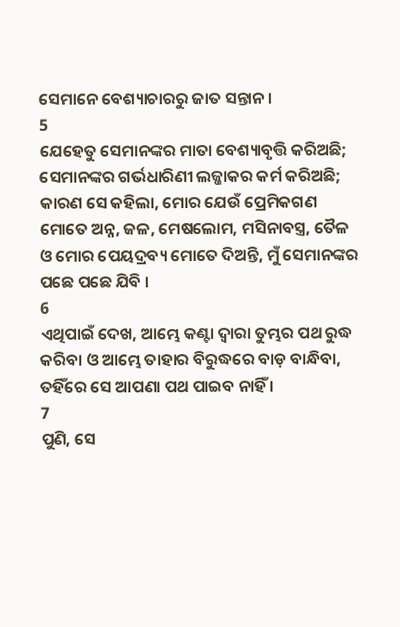ସେମାନେ ବେଶ୍ୟାଚାରରୁ ଜାତ ସନ୍ତାନ ।
5
ଯେହେତୁ ସେମାନଙ୍କର ମାତା ବେଶ୍ୟାବୃତ୍ତି କରିଅଛି; ସେମାନଙ୍କର ଗର୍ଭଧାରିଣୀ ଲଜ୍ଜାକର କର୍ମ କରିଅଛି; କାରଣ ସେ କହିଲା, ମୋର ଯେଉଁ ପ୍ରେମିକଗଣ ମୋତେ ଅନ୍ନ, ଜଳ, ମେଷଲୋମ, ମସିନାବସ୍ତ୍ର, ତୈଳ ଓ ମୋର ପେୟଦ୍ରବ୍ୟ ମୋତେ ଦିଅନ୍ତି, ମୁଁ ସେମାନଙ୍କର ପଛେ ପଛେ ଯିବି ।
6
ଏଥିପାଇଁ ଦେଖ, ଆମ୍ଭେ କଣ୍ଟା ଦ୍ଵାରା ତୁମ୍ଭର ପଥ ରୁଦ୍ଧ କରିବା ଓ ଆମ୍ଭେ ତାହାର ବିରୁଦ୍ଧରେ ବାଡ଼ ବାନ୍ଧିବା, ତହିଁରେ ସେ ଆପଣା ପଥ ପାଇବ ନାହିଁ ।
7
ପୁଣି, ସେ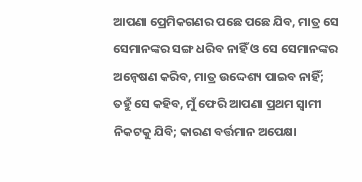ଆପଣା ପ୍ରେମିକଗଣର ପଛେ ପଛେ ଯିବ, ମାତ୍ର ସେ ସେମାନଙ୍କର ସଙ୍ଗ ଧରିବ ନାହିଁ ଓ ସେ ସେମାନଙ୍କର ଅନ୍ଵେଷଣ କରିବ, ମାତ୍ର ଉଦ୍ଦେଶ୍ୟ ପାଇବ ନାହିଁ; ତହୁଁ ସେ କହିବ, ମୁଁ ଫେରି ଆପଣା ପ୍ରଥମ ସ୍ଵାମୀ ନିକଟକୁ ଯିବି; କାରଣ ବର୍ତ୍ତମାନ ଅପେକ୍ଷା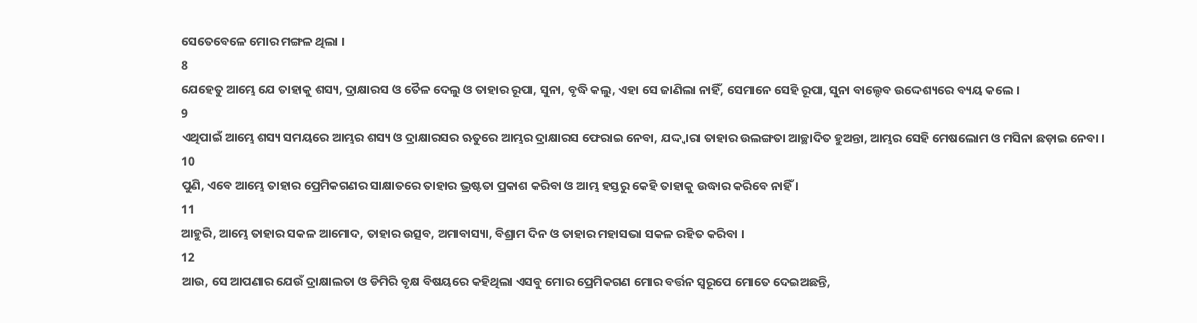ସେତେବେଳେ ମୋର ମଙ୍ଗଳ ଥିଲା ।
8
ଯେହେତୁ ଆମ୍ଭେ ଯେ ତାହାକୁ ଶସ୍ୟ, ଦ୍ରାକ୍ଷାରସ ଓ ତୈଳ ଦେଲୁ ଓ ତାହାର ରୂପା, ସୁନା, ବୃଦ୍ଧି କଲୁ, ଏହା ସେ ଜାଣିଲା ନାହିଁ, ସେମାନେ ସେହି ରୂପା, ସୁନା ବାଲ୍ଦେବ ଉଦ୍ଦେଶ୍ୟରେ ବ୍ୟୟ କଲେ ।
9
ଏଥିପାଇଁ ଆମ୍ଭେ ଶସ୍ୟ ସମୟରେ ଆମ୍ଭର ଶସ୍ୟ ଓ ଦ୍ରାକ୍ଷାରସର ଋତୁରେ ଆମ୍ଭର ଦ୍ରାକ୍ଷାରସ ଫେରାଇ ନେବା, ଯଦ୍ଦ୍ଵାରା ତାହାର ଉଲଙ୍ଗତା ଆଚ୍ଛାଦିତ ହୁଅନ୍ତା, ଆମ୍ଭର ସେହି ମେଷଲୋମ ଓ ମସିନା ଛଡ଼ାଇ ନେବା ।
10
ପୁଣି, ଏବେ ଆମ୍ଭେ ତାହାର ପ୍ରେମିକଗଣର ସାକ୍ଷାତରେ ତାହାର ଭ୍ରଷ୍ଟତା ପ୍ରକାଶ କରିବା ଓ ଆମ୍ଭ ହସ୍ତରୁ କେହି ତାହାକୁ ଉଦ୍ଧାର କରିବେ ନାହିଁ ।
11
ଆହୁରି, ଆମ୍ଭେ ତାହାର ସକଳ ଆମୋଦ, ତାହାର ଉତ୍ସବ, ଅମାବାସ୍ୟା, ବିଶ୍ରାମ ଦିନ ଓ ତାହାର ମହାସଭା ସକଳ ରହିତ କରିବା ।
12
ଆଉ, ସେ ଆପଣାର ଯେଉଁ ଦ୍ରାକ୍ଷାଲତା ଓ ଡିମିରି ବୃକ୍ଷ ବିଷୟରେ କହିଥିଲା ଏସବୁ ମୋର ପ୍ରେମିକଗଣ ମୋର ବର୍ତ୍ତନ ସ୍ଵରୂପେ ମୋତେ ଦେଇଅଛନ୍ତି,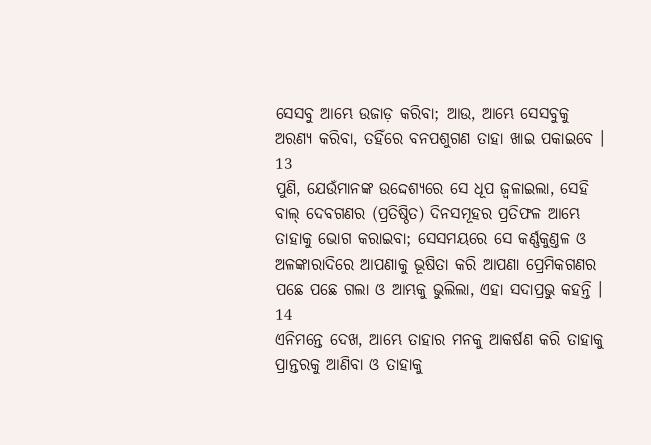ସେସବୁ ଆମ୍ଭେ ଉଜାଡ଼ କରିବା; ଆଉ, ଆମ୍ଭେ ସେସବୁକୁ ଅରଣ୍ୟ କରିବା, ତହିଁରେ ବନପଶୁଗଣ ତାହା ଖାଇ ପକାଇବେ ।
13
ପୁଣି, ଯେଉଁମାନଙ୍କ ଉଦ୍ଦେଶ୍ୟରେ ସେ ଧୂପ ଜ୍ଵଳାଇଲା, ସେହି ବାଲ୍ ଦେବଗଣର (ପ୍ରତିଷ୍ଠିତ) ଦିନସମୂହର ପ୍ରତିଫଳ ଆମ୍ଭେ ତାହାକୁ ଭୋଗ କରାଇବା; ସେସମୟରେ ସେ କର୍ଣ୍ଣକୁଣ୍ତଳ ଓ ଅଳଙ୍କାରାଦିରେ ଆପଣାକୁ ଭୂଷିତା କରି ଆପଣା ପ୍ରେମିକଗଣର ପଛେ ପଛେ ଗଲା ଓ ଆମ୍ଭକୁ ଭୁଲିଲା, ଏହା ସଦାପ୍ରଭୁ କହନ୍ତି ।
14
ଏନିମନ୍ତେ ଦେଖ, ଆମ୍ଭେ ତାହାର ମନକୁ ଆକର୍ଷଣ କରି ତାହାକୁ ପ୍ରାନ୍ତରକୁ ଆଣିବା ଓ ତାହାକୁ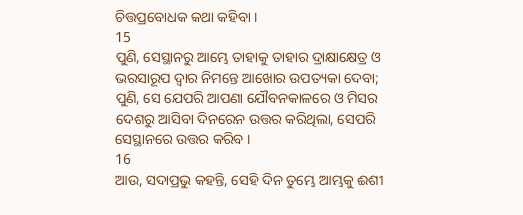ଚିତ୍ତପ୍ରବୋଧକ କଥା କହିବା ।
15
ପୁଣି, ସେସ୍ଥାନରୁ ଆମ୍ଭେ ତାହାକୁ ତାହାର ଦ୍ରାକ୍ଷାକ୍ଷେତ୍ର ଓ ଭରସାରୂପ ଦ୍ଵାର ନିମନ୍ତେ ଆଖୋର ଉପତ୍ୟକା ଦେବା; ପୁଣି, ସେ ଯେପରି ଆପଣା ଯୌବନକାଳରେ ଓ ମିସର ଦେଶରୁ ଆସିବା ଦିନରେନ ଉତ୍ତର କରିଥିଲା, ସେପରି ସେସ୍ଥାନରେ ଉତ୍ତର କରିବ ।
16
ଆଉ, ସଦାପ୍ରଭୁ କହନ୍ତି, ସେହି ଦିନ ତୁମ୍ଭେ ଆମ୍ଭକୁ ଈଶୀ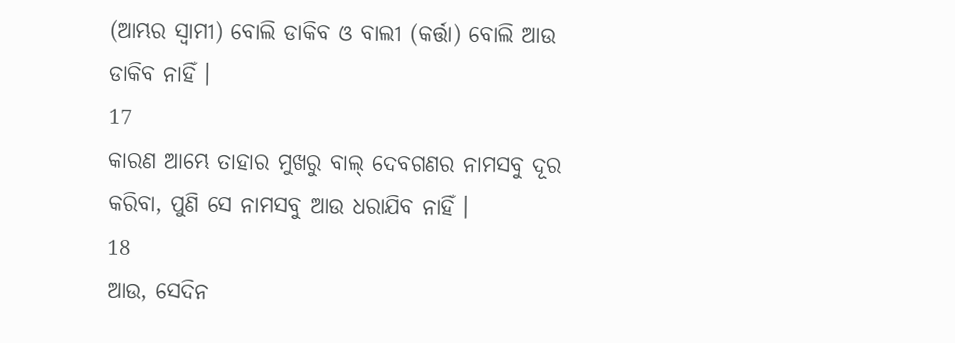(ଆମ୍ଭର ସ୍ଵାମୀ) ବୋଲି ଡାକିବ ଓ ବାଲୀ (କର୍ତ୍ତା) ବୋଲି ଆଉ ଡାକିବ ନାହିଁ ।
17
କାରଣ ଆମ୍ଭେ ତାହାର ମୁଖରୁ ବାଲ୍ ଦେବଗଣର ନାମସବୁ ଦୂର କରିବା, ପୁଣି ସେ ନାମସବୁ ଆଉ ଧରାଯିବ ନାହିଁ ।
18
ଆଉ, ସେଦିନ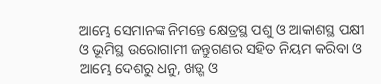ଆମ୍ଭେ ସେମାନଙ୍କ ନିମନ୍ତେ କ୍ଷେତ୍ରସ୍ଥ ପଶୁ ଓ ଆକାଶସ୍ଥ ପକ୍ଷୀ ଓ ଭୂମିସ୍ଥ ଉରୋଗାମୀ ଜନ୍ତୁଗଣର ସହିତ ନିୟମ କରିବା ଓ ଆମ୍ଭେ ଦେଶରୁ ଧନୁ, ଖଡ଼୍ଗ ଓ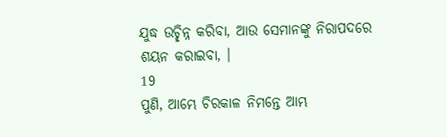ଯୁଦ୍ଧ ଉଚ୍ଛିନ୍ନ କରିବା, ଆଉ ସେମାନଙ୍କୁ ନିରାପଦରେ ଶୟନ କରାଇବା, ।
19
ପୁଣି, ଆମ୍ଭେ ଚିରକାଳ ନିମନ୍ତେ ଆମ୍ଭ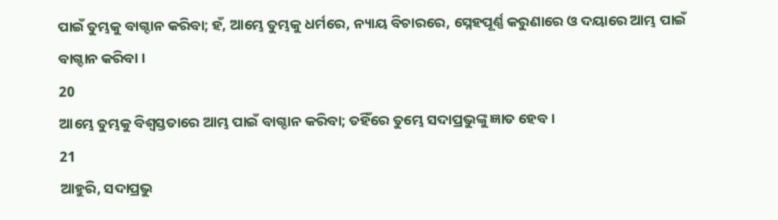ପାଇଁ ତୁମ୍ଭକୁ ବାଗ୍ଦାନ କରିବା; ହଁ, ଆମ୍ଭେ ତୁମ୍ଭକୁ ଧର୍ମରେ, ନ୍ୟାୟ ବିଚାରରେ, ସ୍ନେହପୂର୍ଣ୍ଣ କରୁଣାରେ ଓ ଦୟାରେ ଆମ୍ଭ ପାଇଁ ବାଗ୍ଦାନ କରିବା ।
20
ଆମ୍ଭେ ତୁମ୍ଭକୁ ବିଶ୍ଵସ୍ତତାରେ ଆମ୍ଭ ପାଇଁ ବାଗ୍ଦାନ କରିବା; ତହିଁରେ ତୁମ୍ଭେ ସଦାପ୍ରଭୁଙ୍କୁ ଜ୍ଞାତ ହେବ ।
21
ଆହୁରି, ସଦାପ୍ରଭୁ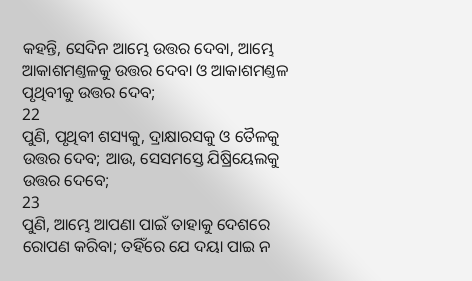କହନ୍ତି, ସେଦିନ ଆମ୍ଭେ ଉତ୍ତର ଦେବା, ଆମ୍ଭେ ଆକାଶମଣ୍ତଳକୁ ଉତ୍ତର ଦେବା ଓ ଆକାଶମଣ୍ତଳ ପୃଥିବୀକୁ ଉତ୍ତର ଦେବ;
22
ପୁଣି, ପୃଥିବୀ ଶସ୍ୟକୁ, ଦ୍ରାକ୍ଷାରସକୁ ଓ ତୈଳକୁ ଉତ୍ତର ଦେବ; ଆଉ, ସେସମସ୍ତେ ଯିଷ୍ରିୟେଲକୁ ଉତ୍ତର ଦେବେ;
23
ପୁଣି, ଆମ୍ଭେ ଆପଣା ପାଇଁ ତାହାକୁ ଦେଶରେ ରୋପଣ କରିବା; ତହିଁରେ ଯେ ଦୟା ପାଇ ନ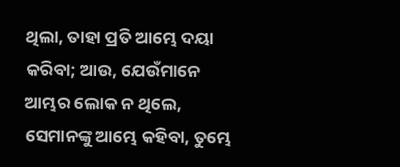ଥିଲା, ତାହା ପ୍ରତି ଆମ୍ଭେ ଦୟା କରିବା; ଆଉ, ଯେଉଁମାନେ ଆମ୍ଭର ଲୋକ ନ ଥିଲେ, ସେମାନଙ୍କୁ ଆମ୍ଭେ କହିବା, ତୁମ୍ଭେ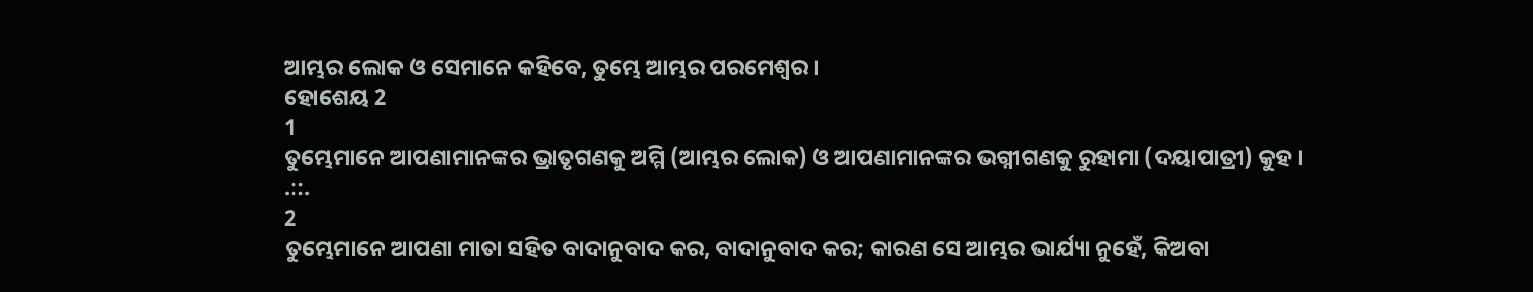ଆମ୍ଭର ଲୋକ ଓ ସେମାନେ କହିବେ, ତୁମ୍ଭେ ଆମ୍ଭର ପରମେଶ୍ଵର ।
ହୋଶେୟ 2
1
ତୁମ୍ଭେମାନେ ଆପଣାମାନଙ୍କର ଭ୍ରାତୃଗଣକୁ ଅମ୍ମି (ଆମ୍ଭର ଲୋକ) ଓ ଆପଣାମାନଙ୍କର ଭଗ୍ନୀଗଣକୁ ରୁହାମା (ଦୟାପାତ୍ରୀ) କୁହ ।
.::.
2
ତୁମ୍ଭେମାନେ ଆପଣା ମାତା ସହିତ ବାଦାନୁବାଦ କର, ବାଦାନୁବାଦ କର; କାରଣ ସେ ଆମ୍ଭର ଭାର୍ଯ୍ୟା ନୁହେଁ, କିଅବା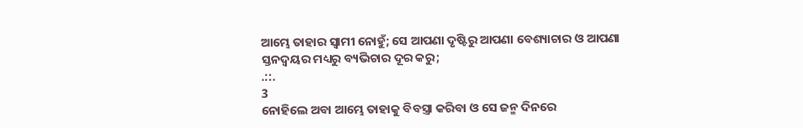ଆମ୍ଭେ ତାହାର ସ୍ଵାମୀ ନୋହୁଁ; ସେ ଆପଣା ଦୃଷ୍ଟିରୁ ଆପଣା ବେଶ୍ୟାଚାର ଓ ଆପଣା ସ୍ତନଦ୍ଵୟର ମଧ୍ୟରୁ ବ୍ୟଭିଚାର ଦୂର କରୁ;
.::.
3
ନୋହିଲେ ଅବା ଆମ୍ଭେ ତାହାକୁ ବିବସ୍ତ୍ରା କରିବା ଓ ସେ ଜନ୍ମ ଦିନରେ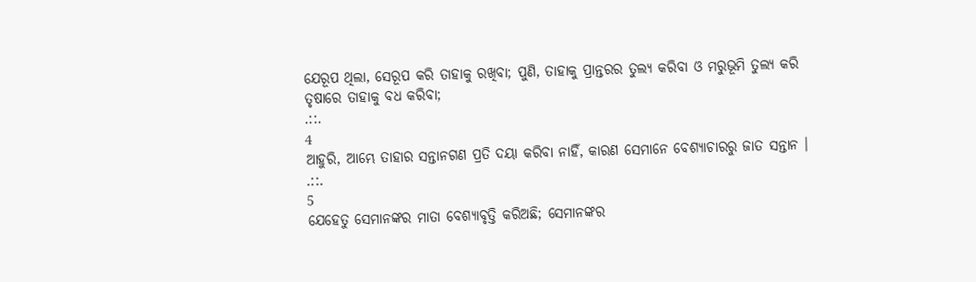ଯେରୂପ ଥିଲା, ସେରୂପ କରି ତାହାକୁ ରଖିବା; ପୁଣି, ତାହାକୁ ପ୍ରାନ୍ତରର ତୁଲ୍ୟ କରିବା ଓ ମରୁଭୂମି ତୁଲ୍ୟ କରି ତୃଷାରେ ତାହାକୁ ବଧ କରିବା;
.::.
4
ଆହୁରି, ଆମ୍ଭେ ତାହାର ସନ୍ତାନଗଣ ପ୍ରତି ଦୟା କରିବା ନାହିଁ, କାରଣ ସେମାନେ ବେଶ୍ୟାଚାରରୁ ଜାତ ସନ୍ତାନ ।
.::.
5
ଯେହେତୁ ସେମାନଙ୍କର ମାତା ବେଶ୍ୟାବୃତ୍ତି କରିଅଛି; ସେମାନଙ୍କର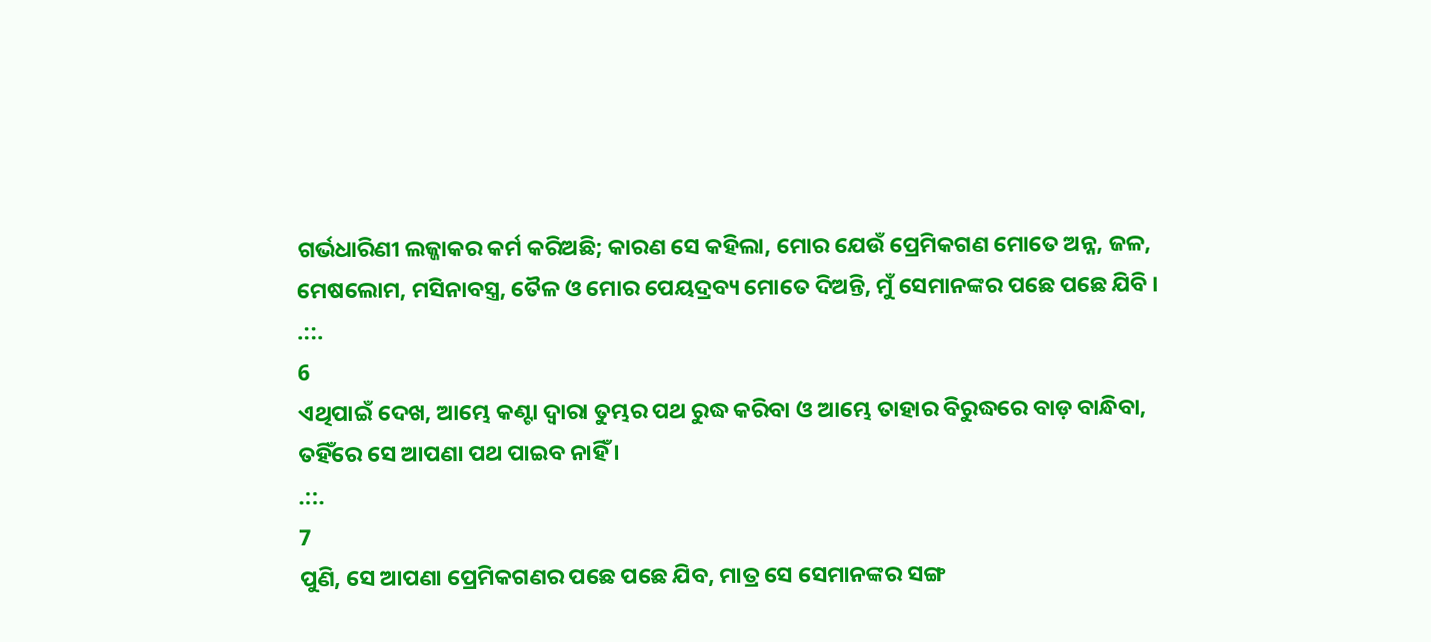ଗର୍ଭଧାରିଣୀ ଲଜ୍ଜାକର କର୍ମ କରିଅଛି; କାରଣ ସେ କହିଲା, ମୋର ଯେଉଁ ପ୍ରେମିକଗଣ ମୋତେ ଅନ୍ନ, ଜଳ, ମେଷଲୋମ, ମସିନାବସ୍ତ୍ର, ତୈଳ ଓ ମୋର ପେୟଦ୍ରବ୍ୟ ମୋତେ ଦିଅନ୍ତି, ମୁଁ ସେମାନଙ୍କର ପଛେ ପଛେ ଯିବି ।
.::.
6
ଏଥିପାଇଁ ଦେଖ, ଆମ୍ଭେ କଣ୍ଟା ଦ୍ଵାରା ତୁମ୍ଭର ପଥ ରୁଦ୍ଧ କରିବା ଓ ଆମ୍ଭେ ତାହାର ବିରୁଦ୍ଧରେ ବାଡ଼ ବାନ୍ଧିବା, ତହିଁରେ ସେ ଆପଣା ପଥ ପାଇବ ନାହିଁ ।
.::.
7
ପୁଣି, ସେ ଆପଣା ପ୍ରେମିକଗଣର ପଛେ ପଛେ ଯିବ, ମାତ୍ର ସେ ସେମାନଙ୍କର ସଙ୍ଗ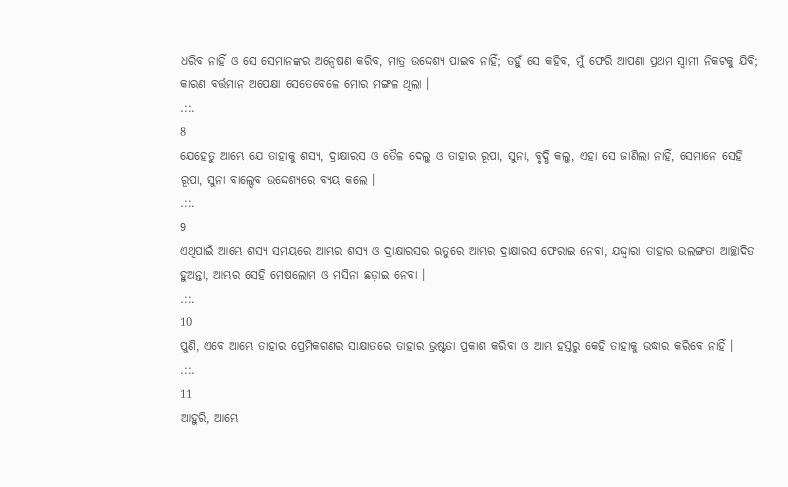ଧରିବ ନାହିଁ ଓ ସେ ସେମାନଙ୍କର ଅନ୍ଵେଷଣ କରିବ, ମାତ୍ର ଉଦ୍ଦେଶ୍ୟ ପାଇବ ନାହିଁ; ତହୁଁ ସେ କହିବ, ମୁଁ ଫେରି ଆପଣା ପ୍ରଥମ ସ୍ଵାମୀ ନିକଟକୁ ଯିବି; କାରଣ ବର୍ତ୍ତମାନ ଅପେକ୍ଷା ସେତେବେଳେ ମୋର ମଙ୍ଗଳ ଥିଲା ।
.::.
8
ଯେହେତୁ ଆମ୍ଭେ ଯେ ତାହାକୁ ଶସ୍ୟ, ଦ୍ରାକ୍ଷାରସ ଓ ତୈଳ ଦେଲୁ ଓ ତାହାର ରୂପା, ସୁନା, ବୃଦ୍ଧି କଲୁ, ଏହା ସେ ଜାଣିଲା ନାହିଁ, ସେମାନେ ସେହି ରୂପା, ସୁନା ବାଲ୍ଦେବ ଉଦ୍ଦେଶ୍ୟରେ ବ୍ୟୟ କଲେ ।
.::.
9
ଏଥିପାଇଁ ଆମ୍ଭେ ଶସ୍ୟ ସମୟରେ ଆମ୍ଭର ଶସ୍ୟ ଓ ଦ୍ରାକ୍ଷାରସର ଋତୁରେ ଆମ୍ଭର ଦ୍ରାକ୍ଷାରସ ଫେରାଇ ନେବା, ଯଦ୍ଦ୍ଵାରା ତାହାର ଉଲଙ୍ଗତା ଆଚ୍ଛାଦିତ ହୁଅନ୍ତା, ଆମ୍ଭର ସେହି ମେଷଲୋମ ଓ ମସିନା ଛଡ଼ାଇ ନେବା ।
.::.
10
ପୁଣି, ଏବେ ଆମ୍ଭେ ତାହାର ପ୍ରେମିକଗଣର ସାକ୍ଷାତରେ ତାହାର ଭ୍ରଷ୍ଟତା ପ୍ରକାଶ କରିବା ଓ ଆମ୍ଭ ହସ୍ତରୁ କେହି ତାହାକୁ ଉଦ୍ଧାର କରିବେ ନାହିଁ ।
.::.
11
ଆହୁରି, ଆମ୍ଭେ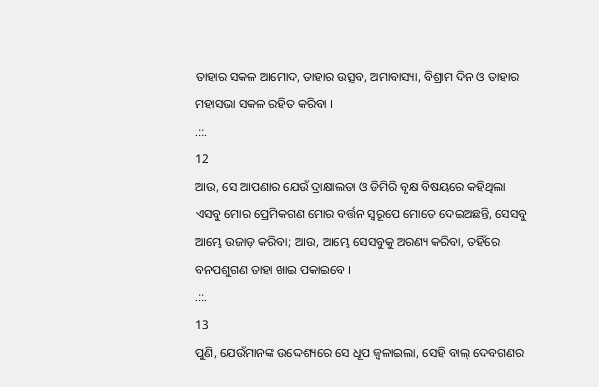ତାହାର ସକଳ ଆମୋଦ, ତାହାର ଉତ୍ସବ, ଅମାବାସ୍ୟା, ବିଶ୍ରାମ ଦିନ ଓ ତାହାର ମହାସଭା ସକଳ ରହିତ କରିବା ।
.::.
12
ଆଉ, ସେ ଆପଣାର ଯେଉଁ ଦ୍ରାକ୍ଷାଲତା ଓ ଡିମିରି ବୃକ୍ଷ ବିଷୟରେ କହିଥିଲା ଏସବୁ ମୋର ପ୍ରେମିକଗଣ ମୋର ବର୍ତ୍ତନ ସ୍ଵରୂପେ ମୋତେ ଦେଇଅଛନ୍ତି, ସେସବୁ ଆମ୍ଭେ ଉଜାଡ଼ କରିବା; ଆଉ, ଆମ୍ଭେ ସେସବୁକୁ ଅରଣ୍ୟ କରିବା, ତହିଁରେ ବନପଶୁଗଣ ତାହା ଖାଇ ପକାଇବେ ।
.::.
13
ପୁଣି, ଯେଉଁମାନଙ୍କ ଉଦ୍ଦେଶ୍ୟରେ ସେ ଧୂପ ଜ୍ଵଳାଇଲା, ସେହି ବାଲ୍ ଦେବଗଣର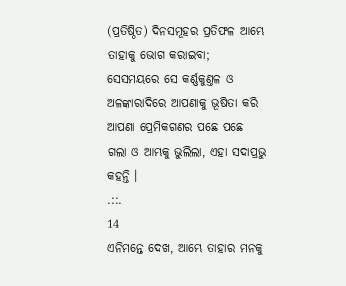(ପ୍ରତିଷ୍ଠିତ) ଦିନସମୂହର ପ୍ରତିଫଳ ଆମ୍ଭେ ତାହାକୁ ଭୋଗ କରାଇବା; ସେସମୟରେ ସେ କର୍ଣ୍ଣକୁଣ୍ତଳ ଓ ଅଳଙ୍କାରାଦିରେ ଆପଣାକୁ ଭୂଷିତା କରି ଆପଣା ପ୍ରେମିକଗଣର ପଛେ ପଛେ ଗଲା ଓ ଆମ୍ଭକୁ ଭୁଲିଲା, ଏହା ସଦାପ୍ରଭୁ କହନ୍ତି ।
.::.
14
ଏନିମନ୍ତେ ଦେଖ, ଆମ୍ଭେ ତାହାର ମନକୁ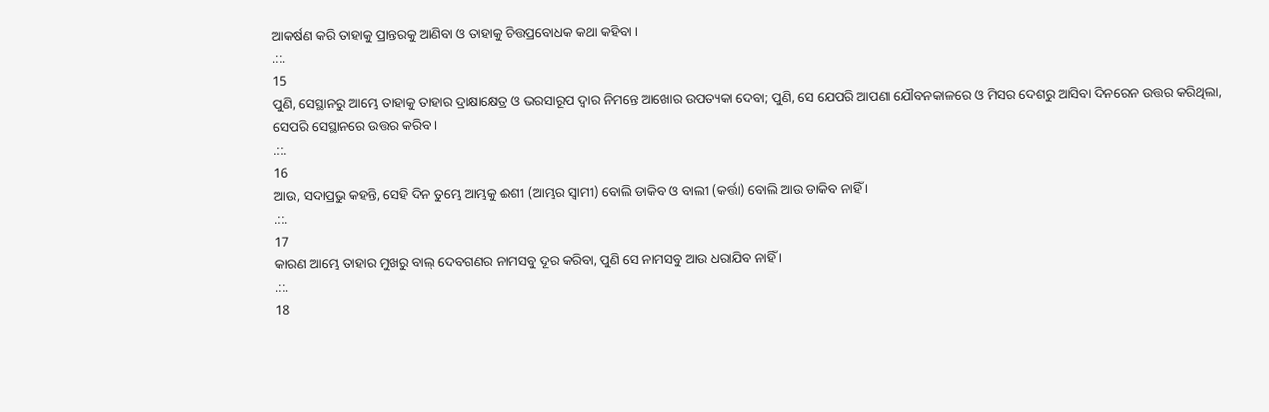ଆକର୍ଷଣ କରି ତାହାକୁ ପ୍ରାନ୍ତରକୁ ଆଣିବା ଓ ତାହାକୁ ଚିତ୍ତପ୍ରବୋଧକ କଥା କହିବା ।
.::.
15
ପୁଣି, ସେସ୍ଥାନରୁ ଆମ୍ଭେ ତାହାକୁ ତାହାର ଦ୍ରାକ୍ଷାକ୍ଷେତ୍ର ଓ ଭରସାରୂପ ଦ୍ଵାର ନିମନ୍ତେ ଆଖୋର ଉପତ୍ୟକା ଦେବା; ପୁଣି, ସେ ଯେପରି ଆପଣା ଯୌବନକାଳରେ ଓ ମିସର ଦେଶରୁ ଆସିବା ଦିନରେନ ଉତ୍ତର କରିଥିଲା, ସେପରି ସେସ୍ଥାନରେ ଉତ୍ତର କରିବ ।
.::.
16
ଆଉ, ସଦାପ୍ରଭୁ କହନ୍ତି, ସେହି ଦିନ ତୁମ୍ଭେ ଆମ୍ଭକୁ ଈଶୀ (ଆମ୍ଭର ସ୍ଵାମୀ) ବୋଲି ଡାକିବ ଓ ବାଲୀ (କର୍ତ୍ତା) ବୋଲି ଆଉ ଡାକିବ ନାହିଁ ।
.::.
17
କାରଣ ଆମ୍ଭେ ତାହାର ମୁଖରୁ ବାଲ୍ ଦେବଗଣର ନାମସବୁ ଦୂର କରିବା, ପୁଣି ସେ ନାମସବୁ ଆଉ ଧରାଯିବ ନାହିଁ ।
.::.
18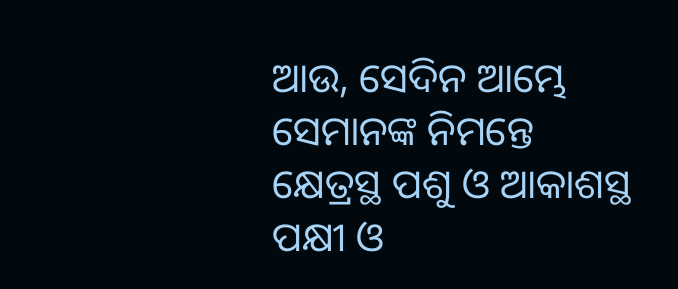ଆଉ, ସେଦିନ ଆମ୍ଭେ ସେମାନଙ୍କ ନିମନ୍ତେ କ୍ଷେତ୍ରସ୍ଥ ପଶୁ ଓ ଆକାଶସ୍ଥ ପକ୍ଷୀ ଓ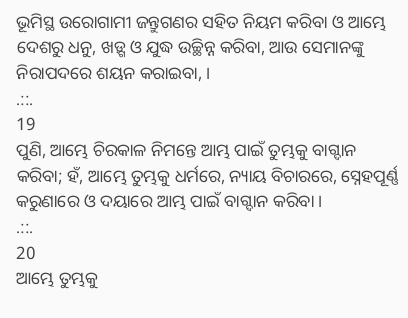ଭୂମିସ୍ଥ ଉରୋଗାମୀ ଜନ୍ତୁଗଣର ସହିତ ନିୟମ କରିବା ଓ ଆମ୍ଭେ ଦେଶରୁ ଧନୁ, ଖଡ଼୍ଗ ଓ ଯୁଦ୍ଧ ଉଚ୍ଛିନ୍ନ କରିବା, ଆଉ ସେମାନଙ୍କୁ ନିରାପଦରେ ଶୟନ କରାଇବା, ।
.::.
19
ପୁଣି, ଆମ୍ଭେ ଚିରକାଳ ନିମନ୍ତେ ଆମ୍ଭ ପାଇଁ ତୁମ୍ଭକୁ ବାଗ୍ଦାନ କରିବା; ହଁ, ଆମ୍ଭେ ତୁମ୍ଭକୁ ଧର୍ମରେ, ନ୍ୟାୟ ବିଚାରରେ, ସ୍ନେହପୂର୍ଣ୍ଣ କରୁଣାରେ ଓ ଦୟାରେ ଆମ୍ଭ ପାଇଁ ବାଗ୍ଦାନ କରିବା ।
.::.
20
ଆମ୍ଭେ ତୁମ୍ଭକୁ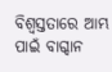ବିଶ୍ଵସ୍ତତାରେ ଆମ୍ଭ ପାଇଁ ବାଗ୍ଦାନ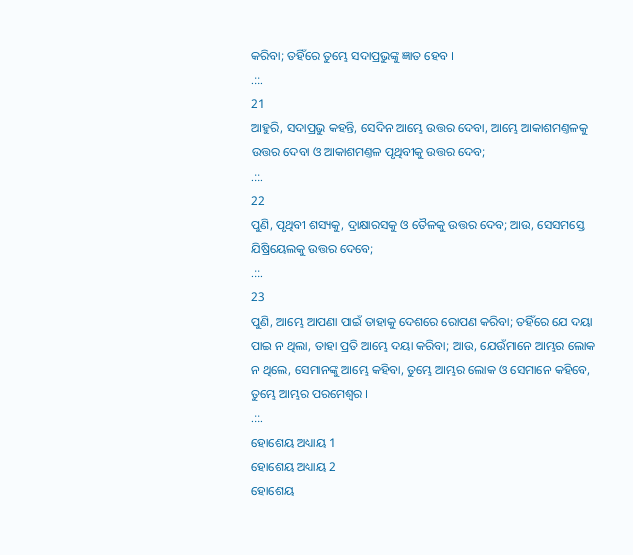କରିବା; ତହିଁରେ ତୁମ୍ଭେ ସଦାପ୍ରଭୁଙ୍କୁ ଜ୍ଞାତ ହେବ ।
.::.
21
ଆହୁରି, ସଦାପ୍ରଭୁ କହନ୍ତି, ସେଦିନ ଆମ୍ଭେ ଉତ୍ତର ଦେବା, ଆମ୍ଭେ ଆକାଶମଣ୍ତଳକୁ ଉତ୍ତର ଦେବା ଓ ଆକାଶମଣ୍ତଳ ପୃଥିବୀକୁ ଉତ୍ତର ଦେବ;
.::.
22
ପୁଣି, ପୃଥିବୀ ଶସ୍ୟକୁ, ଦ୍ରାକ୍ଷାରସକୁ ଓ ତୈଳକୁ ଉତ୍ତର ଦେବ; ଆଉ, ସେସମସ୍ତେ ଯିଷ୍ରିୟେଲକୁ ଉତ୍ତର ଦେବେ;
.::.
23
ପୁଣି, ଆମ୍ଭେ ଆପଣା ପାଇଁ ତାହାକୁ ଦେଶରେ ରୋପଣ କରିବା; ତହିଁରେ ଯେ ଦୟା ପାଇ ନ ଥିଲା, ତାହା ପ୍ରତି ଆମ୍ଭେ ଦୟା କରିବା; ଆଉ, ଯେଉଁମାନେ ଆମ୍ଭର ଲୋକ ନ ଥିଲେ, ସେମାନଙ୍କୁ ଆମ୍ଭେ କହିବା, ତୁମ୍ଭେ ଆମ୍ଭର ଲୋକ ଓ ସେମାନେ କହିବେ, ତୁମ୍ଭେ ଆମ୍ଭର ପରମେଶ୍ଵର ।
.::.
ହୋଶେୟ ଅଧ୍ୟାୟ 1
ହୋଶେୟ ଅଧ୍ୟାୟ 2
ହୋଶେୟ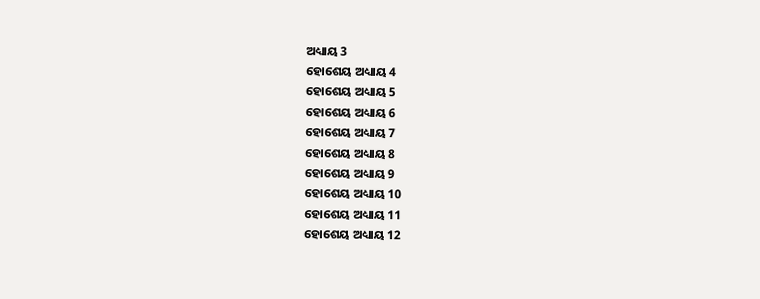ଅଧ୍ୟାୟ 3
ହୋଶେୟ ଅଧ୍ୟାୟ 4
ହୋଶେୟ ଅଧ୍ୟାୟ 5
ହୋଶେୟ ଅଧ୍ୟାୟ 6
ହୋଶେୟ ଅଧ୍ୟାୟ 7
ହୋଶେୟ ଅଧ୍ୟାୟ 8
ହୋଶେୟ ଅଧ୍ୟାୟ 9
ହୋଶେୟ ଅଧ୍ୟାୟ 10
ହୋଶେୟ ଅଧ୍ୟାୟ 11
ହୋଶେୟ ଅଧ୍ୟାୟ 12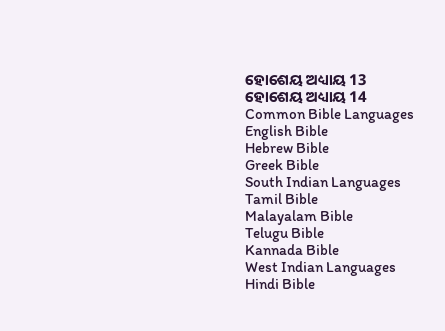ହୋଶେୟ ଅଧ୍ୟାୟ 13
ହୋଶେୟ ଅଧ୍ୟାୟ 14
Common Bible Languages
English Bible
Hebrew Bible
Greek Bible
South Indian Languages
Tamil Bible
Malayalam Bible
Telugu Bible
Kannada Bible
West Indian Languages
Hindi Bible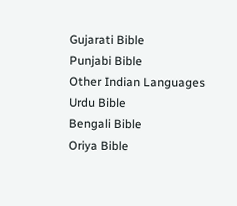Gujarati Bible
Punjabi Bible
Other Indian Languages
Urdu Bible
Bengali Bible
Oriya Bible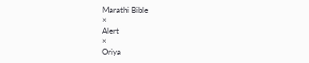Marathi Bible
×
Alert
×
Oriya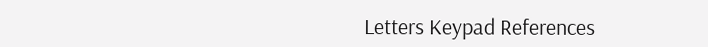Letters Keypad References